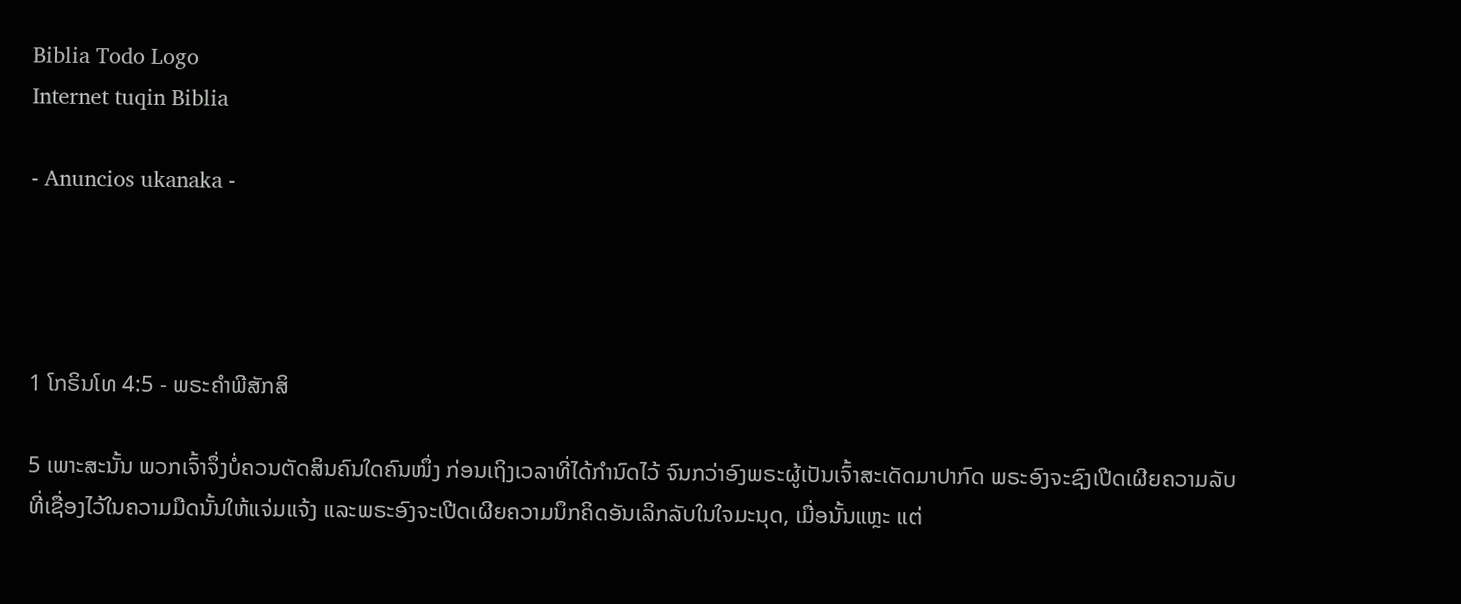Biblia Todo Logo
Internet tuqin Biblia

- Anuncios ukanaka -




1 ໂກຣິນໂທ 4:5 - ພຣະຄຳພີສັກສິ

5 ເພາະສະນັ້ນ ພວກເຈົ້າຈຶ່ງບໍ່ຄວນຕັດສິນຄົນໃດຄົນໜຶ່ງ ກ່ອນເຖິງເວລາທີ່ໄດ້ກຳນົດໄວ້ ຈົນກວ່າອົງພຣະຜູ້ເປັນເຈົ້າສະເດັດມາປາກົດ ພຣະອົງຈະຊົງເປີດເຜີຍຄວາມລັບທີ່ເຊື່ອງໄວ້ໃນຄວາມມືດນັ້ນໃຫ້ແຈ່ມແຈ້ງ ແລະພຣະອົງຈະເປີດເຜີຍຄວາມນຶກຄິດອັນເລິກລັບໃນໃຈມະນຸດ, ເມື່ອນັ້ນແຫຼະ ແຕ່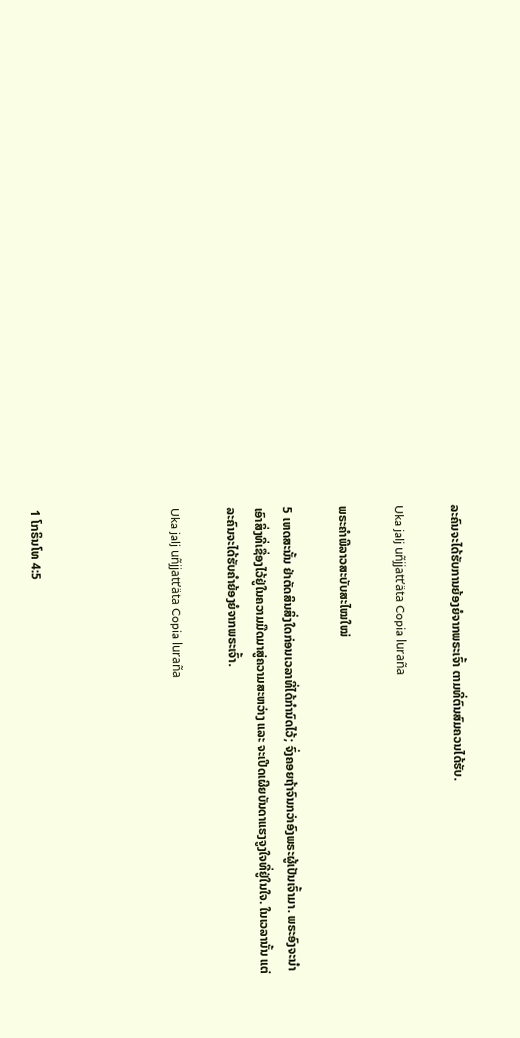ລະຄົນຈະໄດ້ຮັບການຍ້ອງຍໍຈາກພຣະເຈົ້າ ຕາມທີ່ຕົນສົມຄວນໄດ້ຮັບ.

Uka jalj uñjjattʼäta Copia luraña

ພຣະຄຳພີລາວສະບັບສະໄໝໃໝ່

5 ເຫດສະນັ້ນ ຢ່າຕັດສິນສິ່ງໃດກ່ອນເວລາທີ່ໄດ້ກຳນົດໄວ້; ຈົ່ງຄອຍຖ້າຈົນກວ່າອົງພຣະຜູ້ເປັນເຈົ້າມາ. ພຣະອົງຈະນຳເອົາສິ່ງທີ່ເຊື່ອງໄວ້ຢູ່ໃນຄວາມມືດມາສູ່ຄວາມສະຫວ່າງ ແລະ ຈະເປີດເຜີຍບັນດາແຮງຈູງໃຈທີ່ຢູ່ໃນໃຈ. ໃນເວລານັ້ນ ແຕ່ລະຄົນຈະໄດ້ຮັບຄຳຍ້ອງຍໍຈາກພຣະເຈົ້າ.

Uka jalj uñjjattʼäta Copia luraña




1 ໂກຣິນໂທ 4:5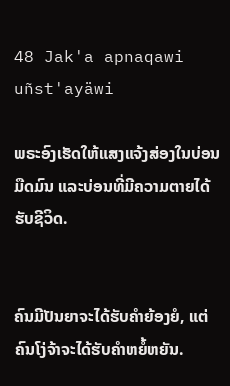48 Jak'a apnaqawi uñst'ayäwi

ພຣະອົງເຮັດໃຫ້ແສງແຈ້ງສ່ອງໃນບ່ອນມືດມົນ ແລະບ່ອນທີ່ມີຄວາມຕາຍໄດ້ຮັບຊີວິດ.


ຄົນມີປັນຍາຈະໄດ້ຮັບຄຳຍ້ອງຍໍ, ແຕ່ຄົນໂງ່ຈ້າຈະໄດ້ຮັບຄຳຫຍໍ້ຫຍັນ.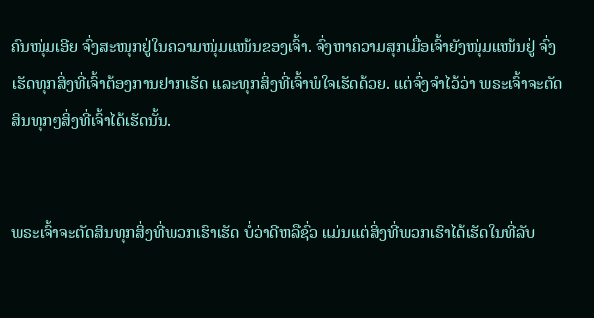ຄົນໜຸ່ມເອີຍ ຈົ່ງສະໜຸກຢູ່ໃນຄວາມໜຸ່ມແໜ້ນຂອງເຈົ້າ. ຈົ່ງຫາຄວາມສຸກເມື່ອເຈົ້າຍັງໜຸ່ມແໜ້ນຢູ່ ຈົ່ງເຮັດທຸກສິ່ງທີ່ເຈົ້າຕ້ອງການຢາກເຮັດ ແລະທຸກສິ່ງທີ່ເຈົ້າພໍໃຈເຮັດດ້ວຍ. ແຕ່ຈົ່ງຈຳໄວ້ວ່າ ພຣະເຈົ້າຈະຕັດສິນທຸກໆສິ່ງທີ່ເຈົ້າໄດ້ເຮັດນັ້ນ.


ພຣະເຈົ້າຈະຕັດສິນທຸກສິ່ງທີ່ພວກເຮົາເຮັດ ບໍ່ວ່າດີຫລືຊົ່ວ ແມ່ນແຕ່ສິ່ງທີ່ພວກເຮົາໄດ້ເຮັດໃນທີ່ລັບ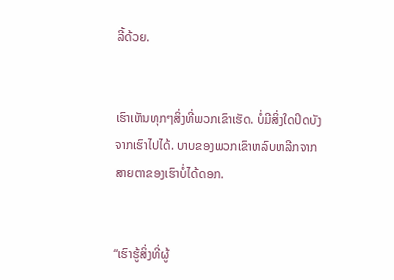ລີ້ດ້ວຍ.


ເຮົາເຫັນທຸກໆສິ່ງທີ່ພວກເຂົາເຮັດ. ບໍ່ມີສິ່ງໃດປິດບັງຈາກເຮົາໄປໄດ້. ບາບຂອງພວກເຂົາຫລົບຫລີກຈາກສາຍຕາຂອງເຮົາບໍ່ໄດ້ດອກ.


“ເຮົາຮູ້ສິ່ງທີ່ຜູ້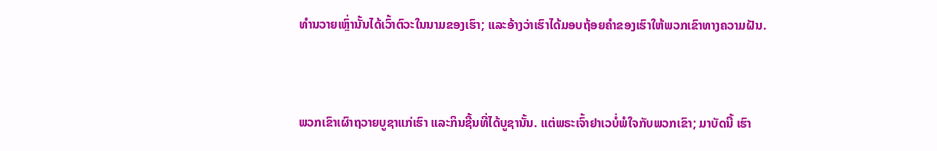ທຳນວາຍເຫຼົ່ານັ້ນໄດ້ເວົ້າຕົວະໃນນາມຂອງເຮົາ; ແລະອ້າງວ່າເຮົາໄດ້ມອບຖ້ອຍຄຳຂອງເຮົາໃຫ້ພວກເຂົາທາງຄວາມຝັນ.


ພວກເຂົາເຜົາຖວາຍບູຊາແກ່ເຮົາ ແລະກິນຊີ້ນທີ່ໄດ້ບູຊານັ້ນ. ແຕ່ພຣະເຈົ້າຢາເວບໍ່ພໍໃຈກັບພວກເຂົາ; ມາບັດນີ້ ເຮົາ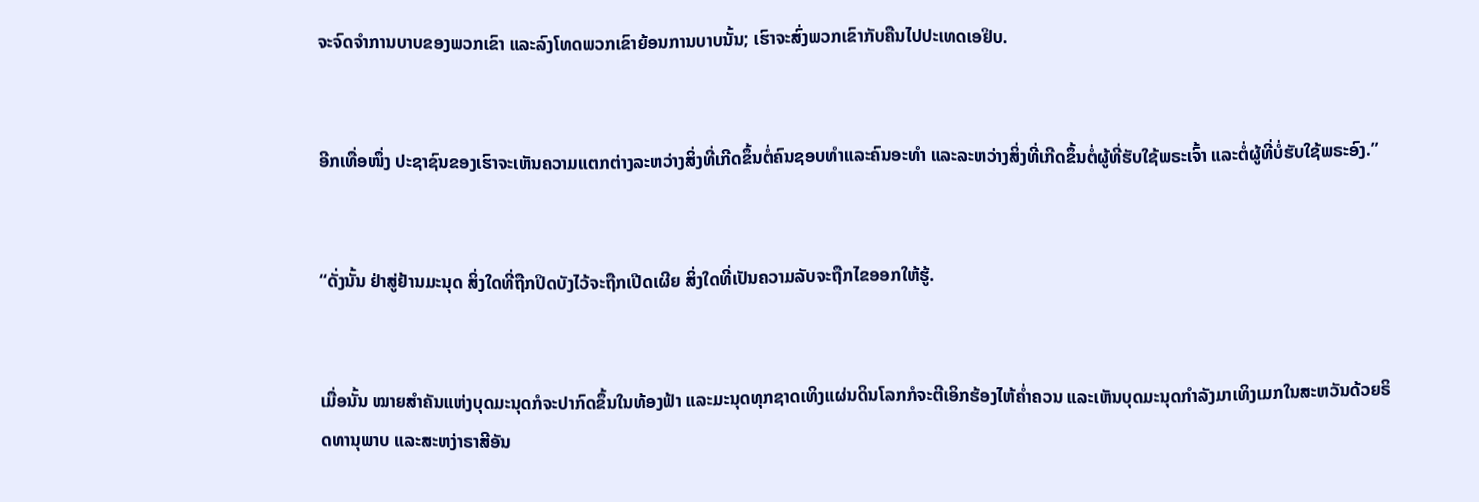ຈະຈົດຈຳການບາບຂອງພວກເຂົາ ແລະລົງໂທດພວກເຂົາຍ້ອນການບາບນັ້ນ; ເຮົາຈະສົ່ງພວກເຂົາກັບຄືນໄປປະເທດເອຢິບ.


ອີກເທື່ອໜຶ່ງ ປະຊາຊົນຂອງເຮົາຈະເຫັນຄວາມແຕກຕ່າງລະຫວ່າງສິ່ງທີ່ເກີດຂຶ້ນຕໍ່ຄົນຊອບທຳແລະຄົນອະທຳ ແລະລະຫວ່າງສິ່ງທີ່ເກີດຂຶ້ນຕໍ່ຜູ້ທີ່ຮັບໃຊ້ພຣະເຈົ້າ ແລະຕໍ່ຜູ້ທີ່ບໍ່ຮັບໃຊ້ພຣະອົງ.”


“ດັ່ງນັ້ນ ຢ່າສູ່ຢ້ານມະນຸດ ສິ່ງໃດທີ່ຖືກປິດບັງໄວ້ຈະຖືກເປີດເຜີຍ ສິ່ງໃດທີ່ເປັນຄວາມລັບຈະຖືກໄຂອອກໃຫ້ຮູ້.


ເມື່ອນັ້ນ ໝາຍສຳຄັນແຫ່ງບຸດມະນຸດກໍຈະປາກົດຂຶ້ນໃນທ້ອງຟ້າ ແລະມະນຸດທຸກຊາດເທິງແຜ່ນດິນໂລກກໍຈະຕີເອິກຮ້ອງໄຫ້ຄໍ່າຄວນ ແລະເຫັນບຸດມະນຸດກຳລັງມາເທິງເມກໃນສະຫວັນດ້ວຍຣິດທານຸພາບ ແລະສະຫງ່າຣາສີອັນ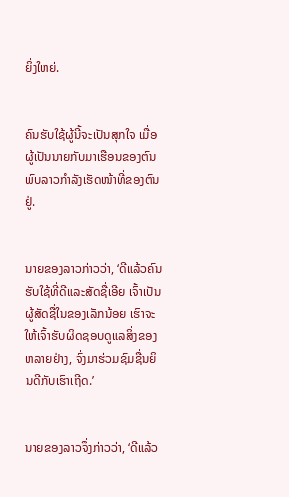ຍິ່ງໃຫຍ່.


ຄົນຮັບໃຊ້ຜູ້ນີ້ຈະເປັນສຸກໃຈ ເມື່ອຜູ້ເປັນນາຍກັບມາເຮືອນຂອງຕົນ ພົບລາວກຳລັງເຮັດໜ້າທີ່ຂອງຕົນຢູ່.


ນາຍຂອງລາວກ່າວວ່າ, ‘ດີແລ້ວຄົນຮັບໃຊ້ທີ່ດີແລະສັດຊື່ເອີຍ ເຈົ້າເປັນຜູ້ສັດຊື່ໃນຂອງເລັກນ້ອຍ ເຮົາຈະໃຫ້ເຈົ້າຮັບຜິດຊອບດູແລສິ່ງຂອງຫລາຍຢ່າງ, ຈົ່ງມາຮ່ວມຊົມຊື່ນຍິນດີກັບເຮົາເຖີດ.’


ນາຍຂອງລາວຈຶ່ງກ່າວວ່າ, ‘ດີແລ້ວ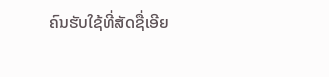ຄົນຮັບໃຊ້ທີ່ສັດຊື່ເອີຍ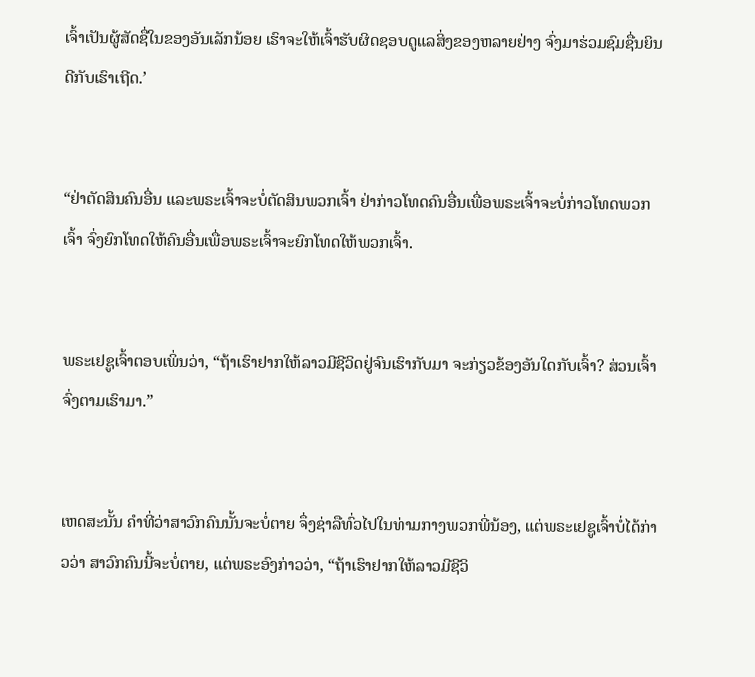ເຈົ້າເປັນຜູ້ສັດຊື່ໃນຂອງອັນເລັກນ້ອຍ ເຮົາຈະໃຫ້ເຈົ້າຮັບຜິດຊອບດູແລສິ່ງຂອງຫລາຍຢ່າງ ຈົ່ງມາຮ່ວມຊົມຊື່ນຍິນດີກັບເຮົາເຖີດ.’


“ຢ່າຕັດສິນຄົນອື່ນ ແລະພຣະເຈົ້າຈະບໍ່ຕັດສິນພວກເຈົ້າ ຢ່າກ່າວໂທດຄົນອື່ນເພື່ອພຣະເຈົ້າຈະບໍ່ກ່າວໂທດພວກເຈົ້າ ຈົ່ງຍົກໂທດໃຫ້ຄົນອື່ນເພື່ອພຣະເຈົ້າຈະຍົກໂທດໃຫ້ພວກເຈົ້າ.


ພຣະເຢຊູເຈົ້າຕອບເພິ່ນວ່າ, “ຖ້າເຮົາຢາກໃຫ້ລາວມີຊີວິດຢູ່ຈົນເຮົາກັບມາ ຈະກ່ຽວຂ້ອງອັນໃດກັບເຈົ້າ? ສ່ວນເຈົ້າຈົ່ງຕາມເຮົາມາ.”


ເຫດສະນັ້ນ ຄຳທີ່ວ່າສາວົກຄົນນັ້ນຈະບໍ່ຕາຍ ຈຶ່ງຊ່າລືທົ່ວໄປໃນທ່າມກາງພວກພີ່ນ້ອງ, ແຕ່ພຣະເຢຊູເຈົ້າບໍ່ໄດ້ກ່າວວ່າ ສາວົກຄົນນີ້ຈະບໍ່ຕາຍ, ແຕ່ພຣະອົງກ່າວວ່າ, “ຖ້າເຮົາຢາກໃຫ້ລາວມີຊີວິ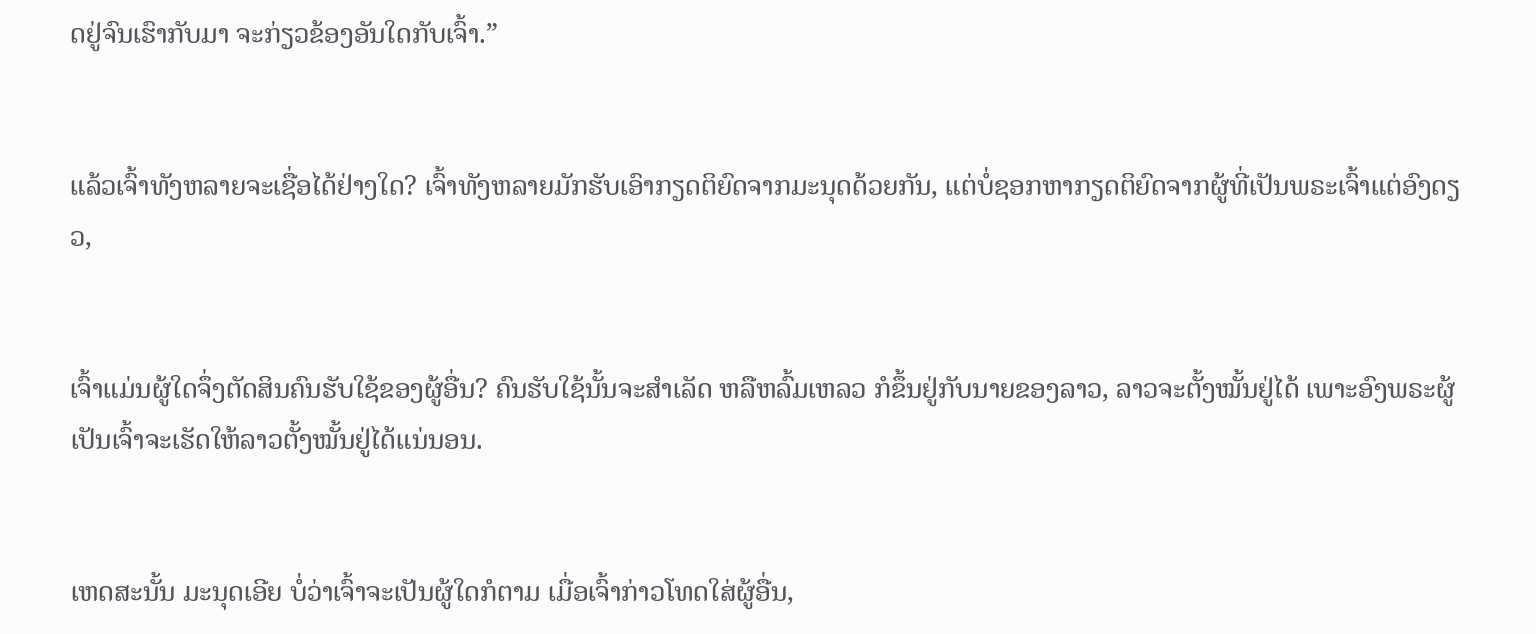ດຢູ່ຈົນເຮົາກັບມາ ຈະກ່ຽວຂ້ອງອັນໃດກັບເຈົ້າ.”


ແລ້ວເຈົ້າທັງຫລາຍຈະເຊື່ອໄດ້ຢ່າງໃດ? ເຈົ້າທັງຫລາຍມັກຮັບເອົາກຽດຕິຍົດຈາກມະນຸດດ້ວຍກັນ, ແຕ່ບໍ່ຊອກຫາກຽດຕິຍົດຈາກຜູ້ທີ່ເປັນພຣະເຈົ້າແຕ່ອົງດຽວ,


ເຈົ້າແມ່ນຜູ້ໃດຈຶ່ງຕັດສິນຄົນຮັບໃຊ້ຂອງຜູ້ອື່ນ? ຄົນຮັບໃຊ້ນັ້ນຈະສຳເລັດ ຫລືຫລົ້ມເຫລວ ກໍຂຶ້ນຢູ່ກັບນາຍຂອງລາວ, ລາວຈະຕັ້ງໝັ້ນຢູ່ໄດ້ ເພາະອົງພຣະຜູ້ເປັນເຈົ້າຈະເຮັດໃຫ້ລາວຕັ້ງໝັ້ນຢູ່ໄດ້ແນ່ນອນ.


ເຫດສະນັ້ນ ມະນຸດເອີຍ ບໍ່ວ່າເຈົ້າຈະເປັນຜູ້ໃດກໍຕາມ ເມື່ອເຈົ້າກ່າວໂທດໃສ່ຜູ້ອື່ນ,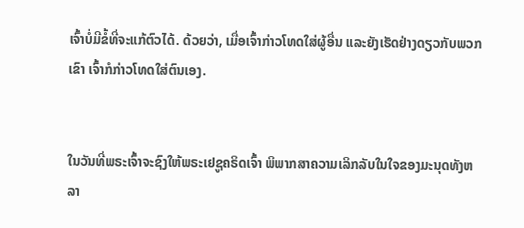ເຈົ້າບໍ່ມີຂໍ້ທີ່ຈະແກ້ຕົວໄດ້. ດ້ວຍວ່າ, ເມື່ອເຈົ້າກ່າວໂທດໃສ່ຜູ້ອື່ນ ແລະຍັງເຮັດຢ່າງດຽວກັບພວກເຂົາ ເຈົ້າກໍກ່າວໂທດໃສ່ຕົນເອງ.


ໃນວັນທີ່ພຣະເຈົ້າຈະຊົງໃຫ້ພຣະເຢຊູຄຣິດເຈົ້າ ພິພາກສາຄວາມເລິກລັບໃນໃຈຂອງມະນຸດທັງຫລາ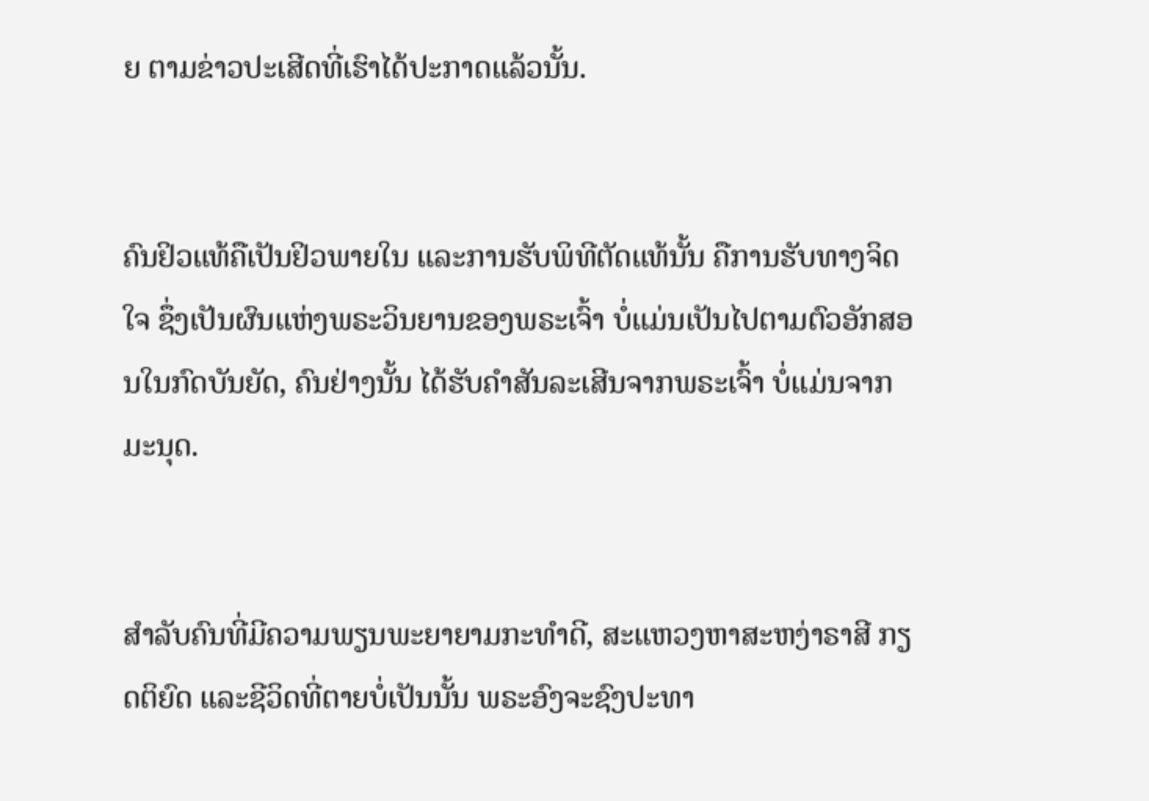ຍ ຕາມຂ່າວປະເສີດທີ່ເຮົາໄດ້ປະກາດແລ້ວນັ້ນ.


ຄົນຢິວແທ້ຄືເປັນຢິວພາຍໃນ ແລະການຮັບພິທີຕັດແທ້ນັ້ນ ຄືການຮັບທາງຈິດໃຈ ຊຶ່ງເປັນຜົນແຫ່ງພຣະວິນຍານຂອງພຣະເຈົ້າ ບໍ່ແມ່ນເປັນໄປຕາມຕົວອັກສອນໃນກົດບັນຍັດ, ຄົນຢ່າງນັ້ນ ໄດ້ຮັບຄຳສັນລະເສີນຈາກພຣະເຈົ້າ ບໍ່ແມ່ນຈາກມະນຸດ.


ສຳລັບຄົນທີ່ມີຄວາມພຽນພະຍາຍາມກະທຳດີ, ສະແຫວງຫາສະຫງ່າຣາສີ ກຽດຕິຍົດ ແລະຊີວິດທີ່ຕາຍບໍ່ເປັນນັ້ນ ພຣະອົງຈະຊົງປະທາ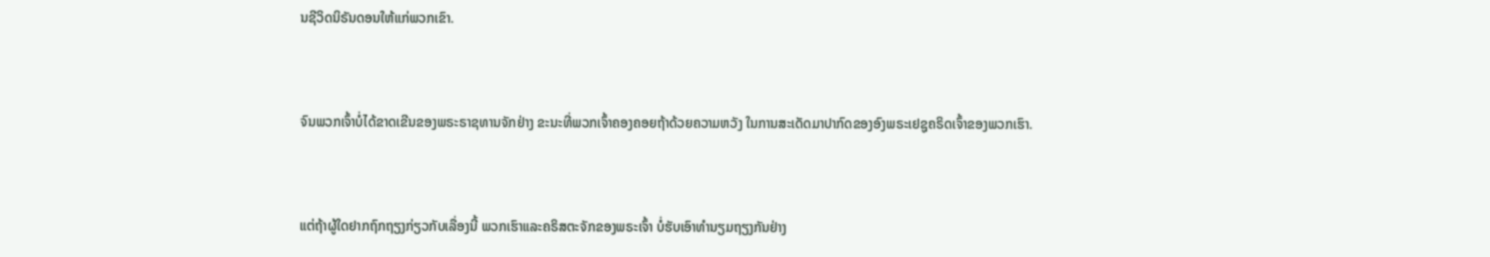ນຊີວິດນິຣັນດອນໃຫ້ແກ່ພວກເຂົາ.


ຈົນພວກເຈົ້າບໍ່ໄດ້ຂາດເຂີນຂອງພຣະຣາຊທານຈັກຢ່າງ ຂະນະທີ່ພວກເຈົ້າຄອງຄອຍຖ້າດ້ວຍຄວາມຫວັງ ໃນການສະເດັດມາປາກົດຂອງອົງພຣະເຢຊູຄຣິດເຈົ້າຂອງພວກເຮົາ.


ແຕ່ຖ້າຜູ້ໃດຢາກຖົກຖຽງກ່ຽວກັບເລື່ອງນີ້ ພວກເຮົາແລະຄຣິສຕະຈັກຂອງພຣະເຈົ້າ ບໍ່ຮັບເອົາທຳນຽມຖຽງກັນຢ່າງ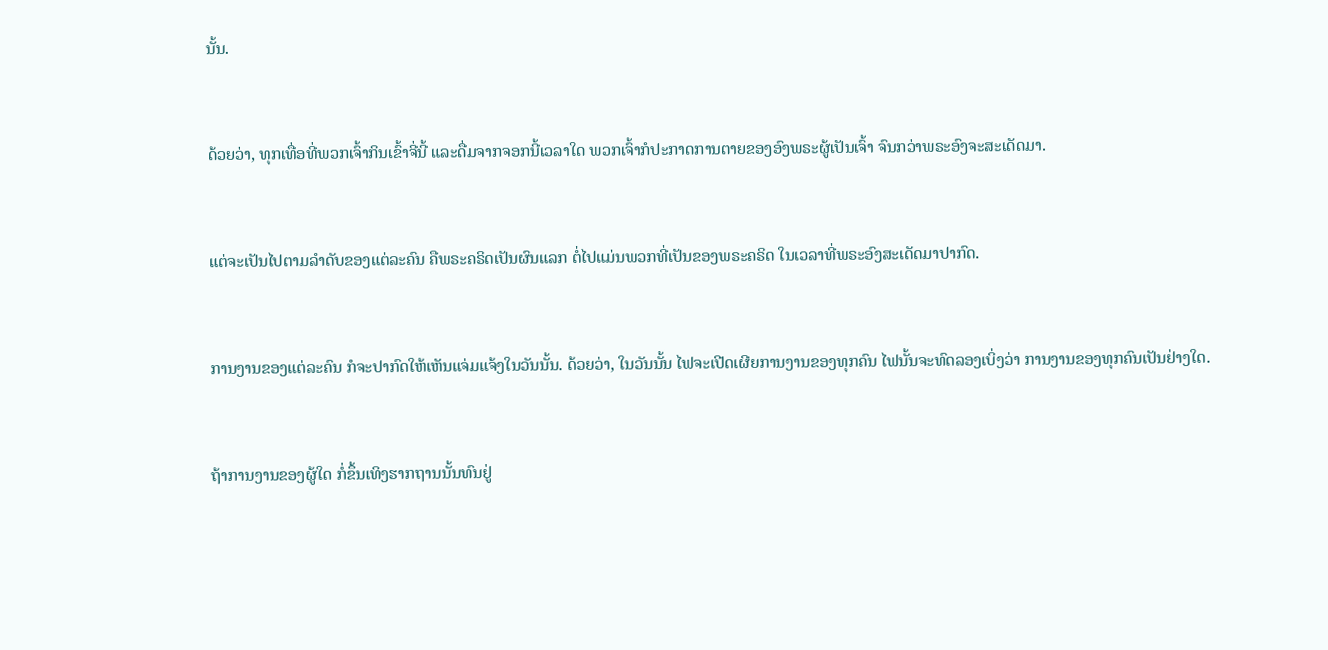ນັ້ນ.


ດ້ວຍວ່າ, ທຸກເທື່ອທີ່ພວກເຈົ້າກິນເຂົ້າຈີ່ນີ້ ແລະດື່ມຈາກຈອກນີ້ເວລາໃດ ພວກເຈົ້າກໍປະກາດການຕາຍຂອງອົງພຣະຜູ້ເປັນເຈົ້າ ຈົນກວ່າພຣະອົງຈະສະເດັດມາ.


ແຕ່ຈະເປັນໄປຕາມລຳດັບຂອງແຕ່ລະຄົນ ຄືພຣະຄຣິດເປັນຜົນແລກ ຕໍ່ໄປແມ່ນພວກທີ່ເປັນຂອງພຣະຄຣິດ ໃນເວລາທີ່ພຣະອົງສະເດັດມາປາກົດ.


ການງານຂອງແຕ່ລະຄົນ ກໍຈະປາກົດໃຫ້ເຫັນແຈ່ມແຈ້ງໃນວັນນັ້ນ. ດ້ວຍວ່າ, ໃນວັນນັ້ນ ໄຟຈະເປີດເຜີຍການງານຂອງທຸກຄົນ ໄຟນັ້ນຈະທົດລອງເບິ່ງວ່າ ການງານຂອງທຸກຄົນເປັນຢ່າງໃດ.


ຖ້າການງານຂອງຜູ້ໃດ ກໍ່ຂຶ້ນເທິງຮາກຖານນັ້ນທົນຢູ່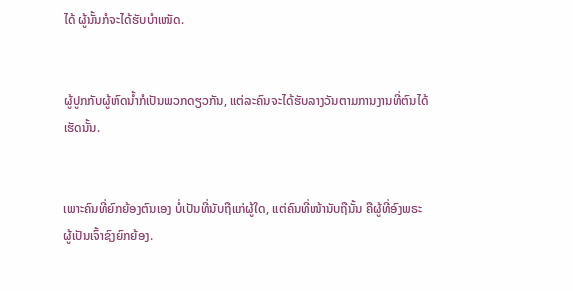ໄດ້ ຜູ້ນັ້ນກໍຈະໄດ້ຮັບບຳເໜັດ.


ຜູ້ປູກກັບຜູ້ຫົດນໍ້າກໍເປັນພວກດຽວກັນ, ແຕ່ລະຄົນຈະໄດ້ຮັບລາງວັນຕາມການງານທີ່ຕົນໄດ້ເຮັດນັ້ນ.


ເພາະຄົນທີ່ຍົກຍ້ອງຕົນເອງ ບໍ່ເປັນທີ່ນັບຖືແກ່ຜູ້ໃດ, ແຕ່ຄົນທີ່ໜ້ານັບຖືນັ້ນ ຄືຜູ້ທີ່ອົງພຣະຜູ້ເປັນເຈົ້າຊົງຍົກຍ້ອງ.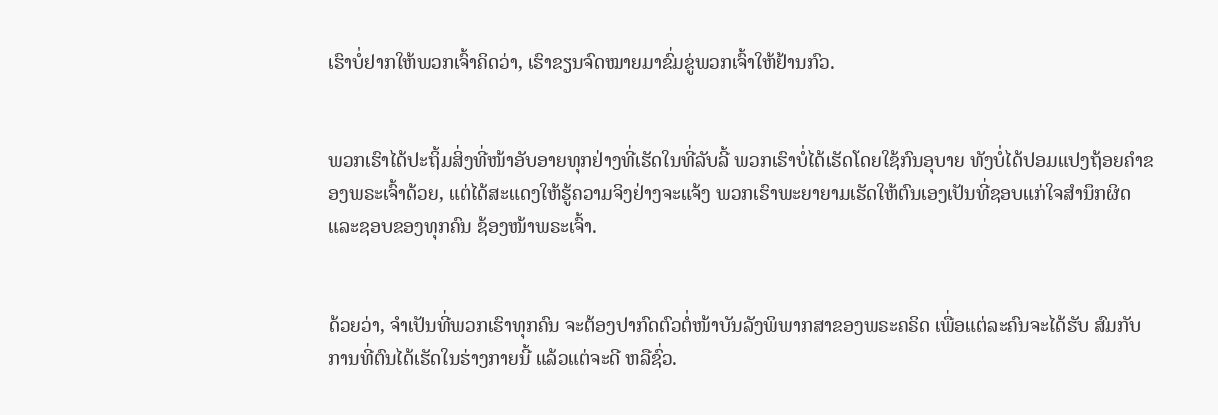ເຮົາບໍ່ຢາກໃຫ້ພວກເຈົ້າຄິດວ່າ, ເຮົາຂຽນຈົດໝາຍມາຂົ່ມຂູ່ພວກເຈົ້າໃຫ້ຢ້ານກົວ.


ພວກເຮົາໄດ້ປະຖິ້ມສິ່ງທີ່ໜ້າອັບອາຍທຸກຢ່າງທີ່ເຮັດໃນທີ່ລັບລີ້ ພວກເຮົາບໍ່ໄດ້ເຮັດໂດຍໃຊ້ກົນອຸບາຍ ທັງບໍ່ໄດ້ປອມແປງຖ້ອຍຄຳຂອງພຣະເຈົ້າດ້ວຍ, ແຕ່ໄດ້ສະແດງໃຫ້ຮູ້ຄວາມຈິງຢ່າງຈະແຈ້ງ ພວກເຮົາພະຍາຍາມເຮັດໃຫ້ຕົນເອງເປັນທີ່ຊອບແກ່ໃຈສຳນຶກຜິດແລະຊອບຂອງທຸກຄົນ ຊ້ອງໜ້າພຣະເຈົ້າ.


ດ້ວຍວ່າ, ຈຳເປັນທີ່ພວກເຮົາທຸກຄົນ ຈະຕ້ອງປາກົດຕົວຕໍ່ໜ້າບັນລັງພິພາກສາຂອງພຣະຄຣິດ ເພື່ອແຕ່ລະຄົນຈະໄດ້ຮັບ ສົມກັບການທີ່ຕົນໄດ້ເຮັດໃນຮ່າງກາຍນີ້ ແລ້ວແຕ່ຈະດີ ຫລືຊົ່ວ.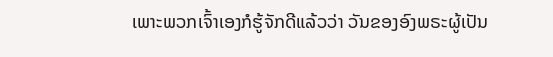ເພາະພວກເຈົ້າເອງກໍຮູ້ຈັກດີແລ້ວວ່າ ວັນຂອງອົງພຣະຜູ້ເປັນ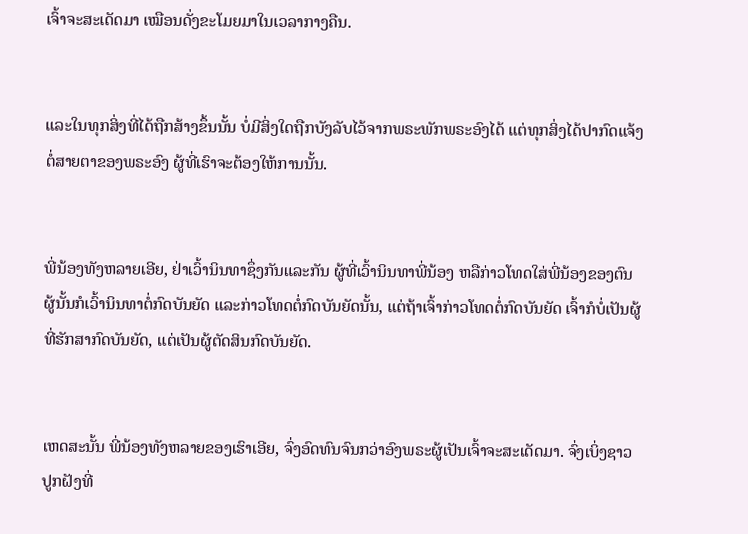ເຈົ້າຈະສະເດັດມາ ເໝືອນດັ່ງຂະໂມຍມາໃນເວລາກາງຄືນ.


ແລະໃນທຸກສິ່ງທີ່ໄດ້ຖືກສ້າງຂຶ້ນນັ້ນ ບໍ່ມີສິ່ງໃດຖືກບັງລັບໄວ້ຈາກພຣະພັກພຣະອົງໄດ້ ແຕ່ທຸກສິ່ງໄດ້ປາກົດແຈ້ງຕໍ່ສາຍຕາຂອງພຣະອົງ ຜູ້ທີ່ເຮົາຈະຕ້ອງໃຫ້ການນັ້ນ.


ພີ່ນ້ອງທັງຫລາຍເອີຍ, ຢ່າເວົ້ານິນທາຊຶ່ງກັນແລະກັນ ຜູ້ທີ່ເວົ້ານິນທາພີ່ນ້ອງ ຫລືກ່າວໂທດໃສ່ພີ່ນ້ອງຂອງຕົນ ຜູ້ນັ້ນກໍເວົ້ານິນທາຕໍ່ກົດບັນຍັດ ແລະກ່າວໂທດຕໍ່ກົດບັນຍັດນັ້ນ, ແຕ່ຖ້າເຈົ້າກ່າວໂທດຕໍ່ກົດບັນຍັດ ເຈົ້າກໍບໍ່ເປັນຜູ້ທີ່ຮັກສາກົດບັນຍັດ, ແຕ່ເປັນຜູ້ຕັດສິນກົດບັນຍັດ.


ເຫດສະນັ້ນ ພີ່ນ້ອງທັງຫລາຍຂອງເຮົາເອີຍ, ຈົ່ງອົດທົນຈົນກວ່າອົງພຣະຜູ້ເປັນເຈົ້າຈະສະເດັດມາ. ຈົ່ງເບິ່ງຊາວປູກຝັງທີ່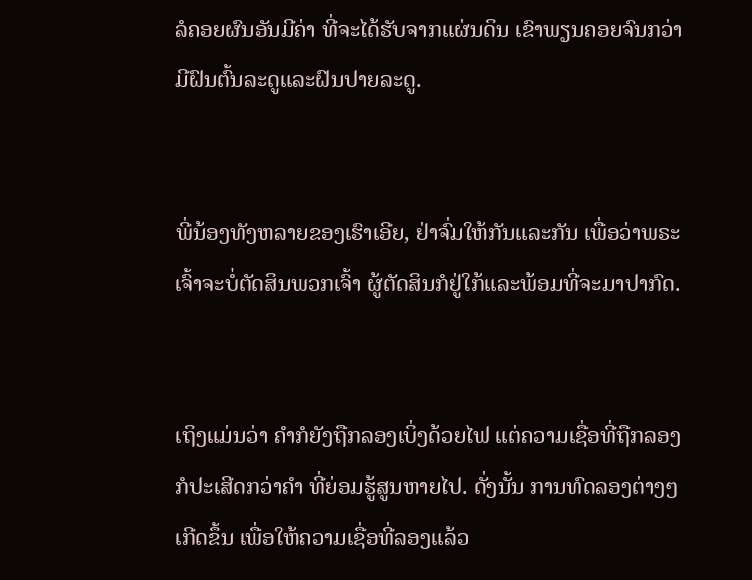ລໍຄອຍຜົນອັນມີຄ່າ ທີ່ຈະໄດ້ຮັບຈາກແຜ່ນດິນ ເຂົາພຽນຄອຍຈົນກວ່າມີຝົນຕົ້ນລະດູແລະຝົນປາຍລະດູ.


ພີ່ນ້ອງທັງຫລາຍຂອງເຮົາເອີຍ, ຢ່າຈົ່ມໃຫ້ກັນແລະກັນ ເພື່ອວ່າພຣະເຈົ້າຈະບໍ່ຕັດສິນພວກເຈົ້າ ຜູ້ຕັດສິນກໍຢູ່ໃກ້ແລະພ້ອມທີ່ຈະມາປາກົດ.


ເຖິງແມ່ນວ່າ ຄຳກໍຍັງຖືກລອງເບິ່ງດ້ວຍໄຟ ແຕ່ຄວາມເຊື່ອທີ່ຖືກລອງກໍປະເສີດກວ່າຄຳ ທີ່ຍ່ອມຮູ້ສູນຫາຍໄປ. ດັ່ງນັ້ນ ການທົດລອງຕ່າງໆເກີດຂຶ້ນ ເພື່ອໃຫ້ຄວາມເຊື່ອທີ່ລອງແລ້ວ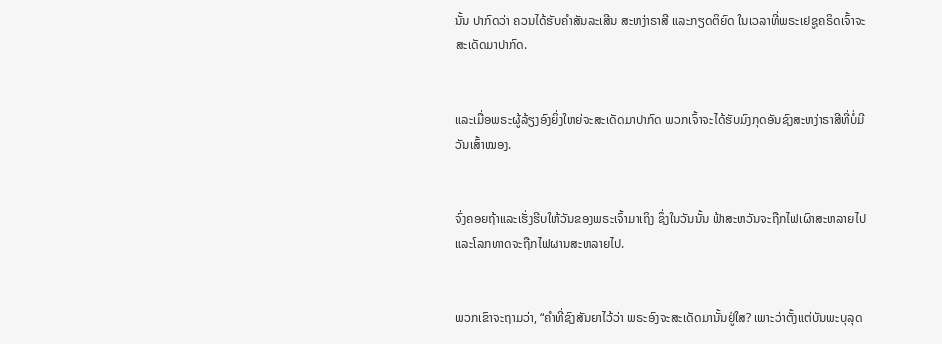ນັ້ນ ປາກົດວ່າ ຄວນໄດ້ຮັບຄຳສັນລະເສີນ ສະຫງ່າຣາສີ ແລະກຽດຕິຍົດ ໃນເວລາທີ່ພຣະເຢຊູຄຣິດເຈົ້າຈະສະເດັດມາປາກົດ.


ແລະເມື່ອພຣະຜູ້ລ້ຽງອົງຍິ່ງໃຫຍ່ຈະສະເດັດມາປາກົດ ພວກເຈົ້າຈະໄດ້ຮັບມົງກຸດອັນຊົງສະຫງ່າຣາສີທີ່ບໍ່ມີວັນເສົ້າໝອງ.


ຈົ່ງຄອຍຖ້າແລະເຮັ່ງຮີບໃຫ້ວັນຂອງພຣະເຈົ້າມາເຖິງ ຊຶ່ງໃນວັນນັ້ນ ຟ້າສະຫວັນຈະຖືກໄຟເຜົາສະຫລາຍໄປ ແລະໂລກທາດຈະຖືກໄຟຜານສະຫລາຍໄປ.


ພວກເຂົາຈະຖາມວ່າ, “ຄຳທີ່ຊົງສັນຍາໄວ້ວ່າ ພຣະອົງຈະສະເດັດມານັ້ນຢູ່ໃສ? ເພາະວ່າຕັ້ງແຕ່ບັນພະບຸລຸດ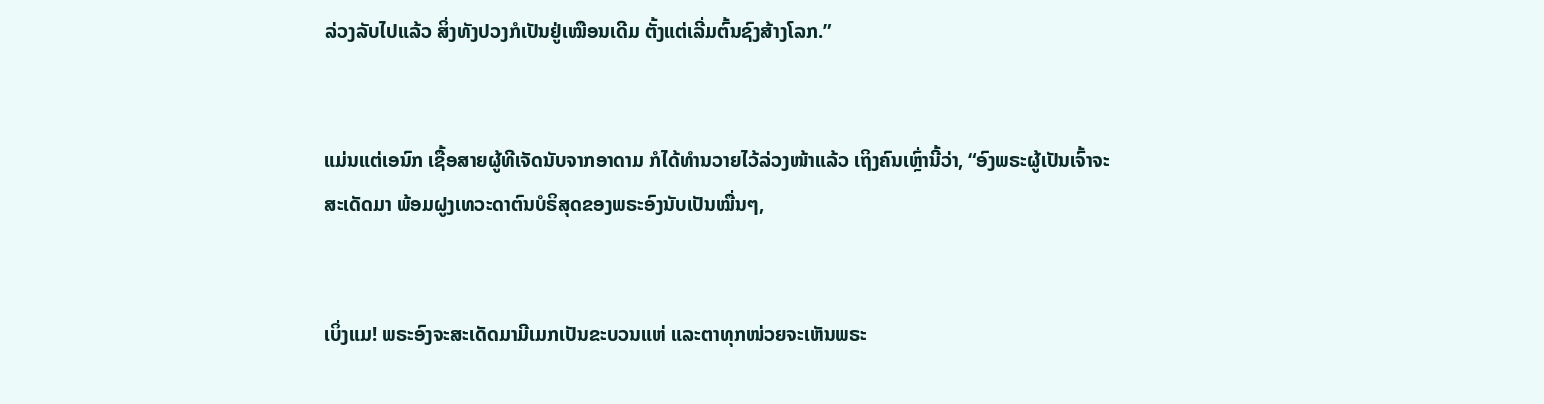ລ່ວງລັບໄປແລ້ວ ສິ່ງທັງປວງກໍເປັນຢູ່ເໝືອນເດີມ ຕັ້ງແຕ່ເລີ່ມຕົ້ນຊົງສ້າງໂລກ.”


ແມ່ນແຕ່ເອນົກ ເຊື້ອສາຍຜູ້ທີເຈັດນັບຈາກອາດາມ ກໍໄດ້ທຳນວາຍໄວ້ລ່ວງໜ້າແລ້ວ ເຖິງຄົນເຫຼົ່ານີ້ວ່າ, “ອົງພຣະຜູ້ເປັນເຈົ້າຈະສະເດັດມາ ພ້ອມຝູງເທວະດາຕົນບໍຣິສຸດຂອງພຣະອົງນັບເປັນໝື່ນໆ,


ເບິ່ງແມ! ພຣະອົງຈະສະເດັດມາມີເມກເປັນຂະບວນແຫ່ ແລະຕາທຸກໜ່ວຍຈະເຫັນພຣະ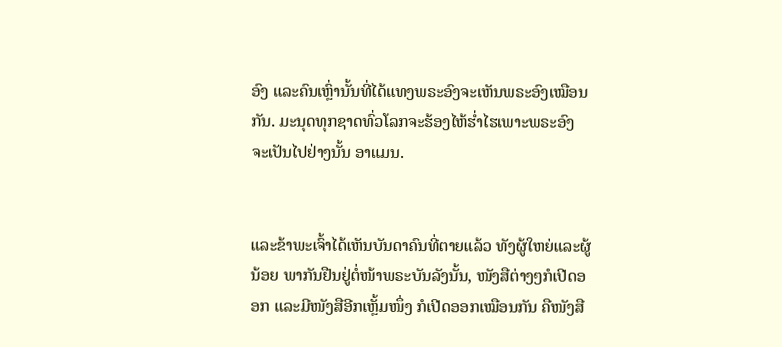ອົງ ແລະຄົນເຫຼົ່ານັ້ນທີ່ໄດ້ແທງພຣະອົງຈະເຫັນພຣະອົງເໝືອນກັນ. ມະນຸດທຸກຊາດທົ່ວໂລກຈະຮ້ອງໄຫ້ຮໍ່າໄຮເພາະພຣະອົງ ຈະເປັນໄປຢ່າງນັ້ນ ອາແມນ.


ແລະຂ້າພະເຈົ້າໄດ້ເຫັນບັນດາຄົນທີ່ຕາຍແລ້ວ ທັງຜູ້ໃຫຍ່ແລະຜູ້ນ້ອຍ ພາກັນຢືນຢູ່ຕໍ່ໜ້າພຣະບັນລັງນັ້ນ, ໜັງສືຕ່າງໆກໍເປີດອອກ ແລະມີໜັງສືອີກເຫຼັ້ມໜຶ່ງ ກໍເປີດອອກເໝືອນກັນ ຄືໜັງສື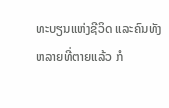ທະບຽນແຫ່ງຊີວິດ ແລະຄົນທັງຫລາຍທີ່ຕາຍແລ້ວ ກໍ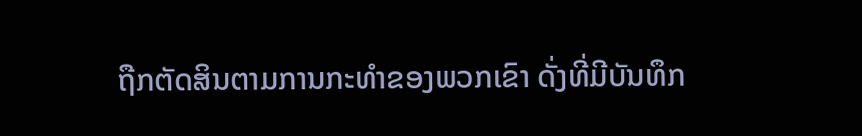ຖືກຕັດສິນຕາມການກະທຳຂອງພວກເຂົາ ດັ່ງທີ່ມີບັນທຶກ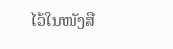ໄວ້ໃນໜັງສື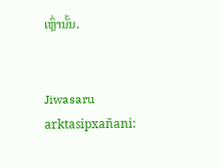ເຫຼົ່ານັ້ນ.


Jiwasaru arktasipxañani: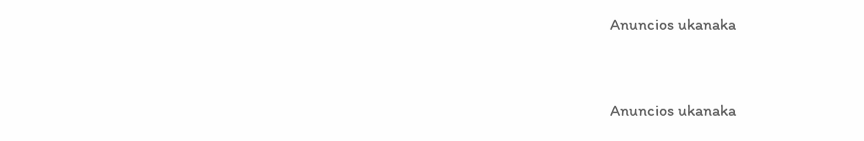Anuncios ukanaka


Anuncios ukanaka